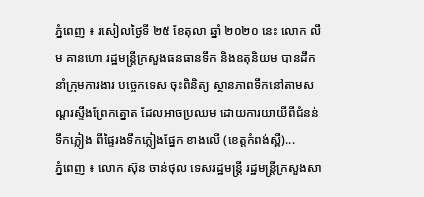ភ្នំពេញ ៖ រសៀលថ្ងៃទី ២៥ ខែតុលា ឆ្នាំ ២០២០ នេះ លោក លឹម គានហោ រដ្ឋមន្ត្រីក្រសួងធនធានទឹក និងឧតុនិយម បានដឹកនាំក្រុមការងារ បច្ចេកទេស ចុះពិនិត្យ ស្ថានភាពទឹកនៅតាមសណ្តរស្ទឹងព្រែកត្នោត ដែលអាចប្រឈម ដោយការយាយីពីជំនន់ទឹកភ្លៀង ពីផ្ទៃរងទឹកភ្លៀងផ្នែក ខាងលើ (ខេត្តកំពង់ស្ពឺ)...
ភ្នំពេញ ៖ លោក ស៊ុន ចាន់ថុល ទេសរដ្ឋមន្ដ្រី រដ្ឋមន្ត្រីក្រសួងសា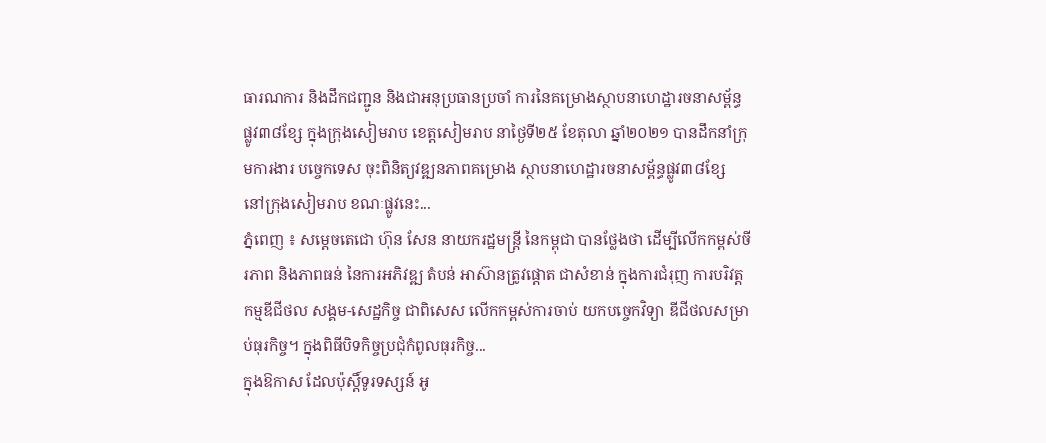ធារណការ និងដឹកជញ្ជូន និងជាអនុប្រធានប្រចាំ ការនៃគម្រោងស្ថាបនាហេដ្ឋារចនាសម្ព័ន្ធ ផ្លូវ៣៨ខ្សែ ក្នុងក្រុងសៀមរាប ខេត្តសៀមរាប នាថ្ងៃទី២៥ ខែតុលា ឆ្នាំ២០២១ បានដឹកនាំក្រុមការងារ បច្ចេកទេស ចុះពិនិត្យវឌ្ឍនភាពគម្រោង ស្ថាបនាហេដ្ឋារចនាសម្ព័ន្ធផ្លូវ៣៨ខ្សែ នៅក្រុងសៀមរាប ខណៈផ្លូវនេះ...
ភ្នំពេញ ៖ សម្ដេចតេជោ ហ៊ុន សែន នាយករដ្ឋមន្ដ្រី នៃកម្ពុជា បានថ្លែងថា ដើម្បីលើកកម្ពស់ចីរភាព និងភាពធន់ នៃការអភិវឌ្ឍ តំបន់ អាស៊ានត្រូវផ្តោត ជាសំខាន់ ក្នុងការជំរុញ ការបរិវត្តកម្មឌីជីថល សង្គម-សេដ្ឋកិច្ច ជាពិសេស លើកកម្ពស់ការចាប់ យកបច្ចេកវិទ្យា ឌីជីថលសម្រាប់ធុរកិច្ច។ ក្នុងពិធីបិទកិច្ចប្រជុំកំពូលធុរកិច្ច...
ក្នុងឱកាស ដែលប៉ុស្តិ៍ទូរទស្សន៍ អូ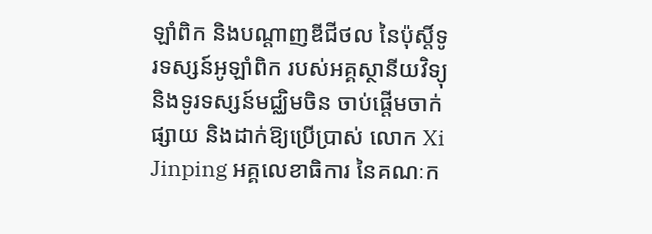ឡាំពិក និងបណ្តាញឌីជីថល នៃប៉ុស្តិ៍ទូរទស្សន៍អូឡាំពិក របស់អគ្គស្ថានីយវិទ្យុ និងទូរទស្សន៍មជ្ឈិមចិន ចាប់ផ្តើមចាក់ផ្សាយ និងដាក់ឱ្យប្រើប្រាស់ លោក Xi Jinping អគ្គលេខាធិការ នៃគណៈក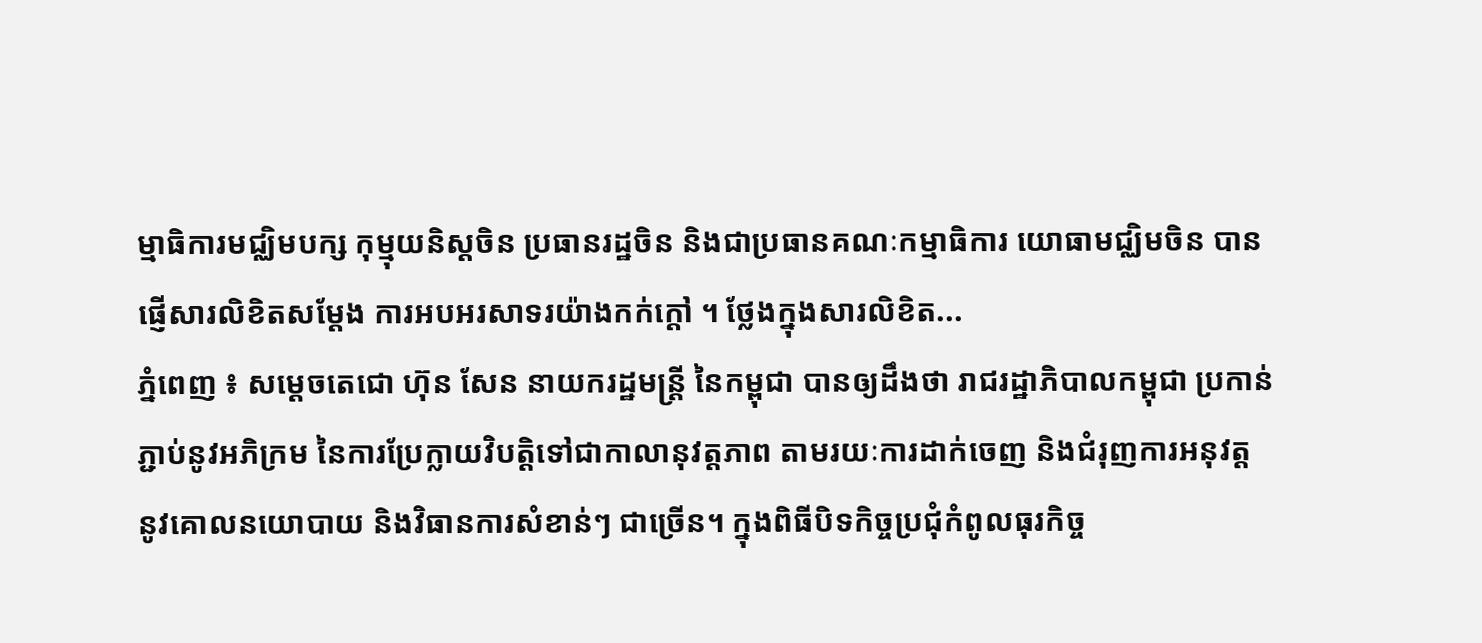ម្មាធិការមជ្ឈិមបក្ស កុម្មុយនិស្តចិន ប្រធានរដ្ឋចិន និងជាប្រធានគណៈកម្មាធិការ យោធាមជ្ឈិមចិន បានផ្ញើសារលិខិតសម្តែង ការអបអរសាទរយ៉ាងកក់ក្តៅ ។ ថ្លែងក្នុងសារលិខិត...
ភ្នំពេញ ៖ សម្ដេចតេជោ ហ៊ុន សែន នាយករដ្ឋមន្ដ្រី នៃកម្ពុជា បានឲ្យដឹងថា រាជរដ្ឋាភិបាលកម្ពុជា ប្រកាន់ភ្ជាប់នូវអភិក្រម នៃការប្រែក្លាយវិបត្តិទៅជាកាលានុវត្តភាព តាមរយៈការដាក់ចេញ និងជំរុញការអនុវត្ត នូវគោលនយោបាយ និងវិធានការសំខាន់ៗ ជាច្រើន។ ក្នុងពិធីបិទកិច្ចប្រជុំកំពូលធុរកិច្ច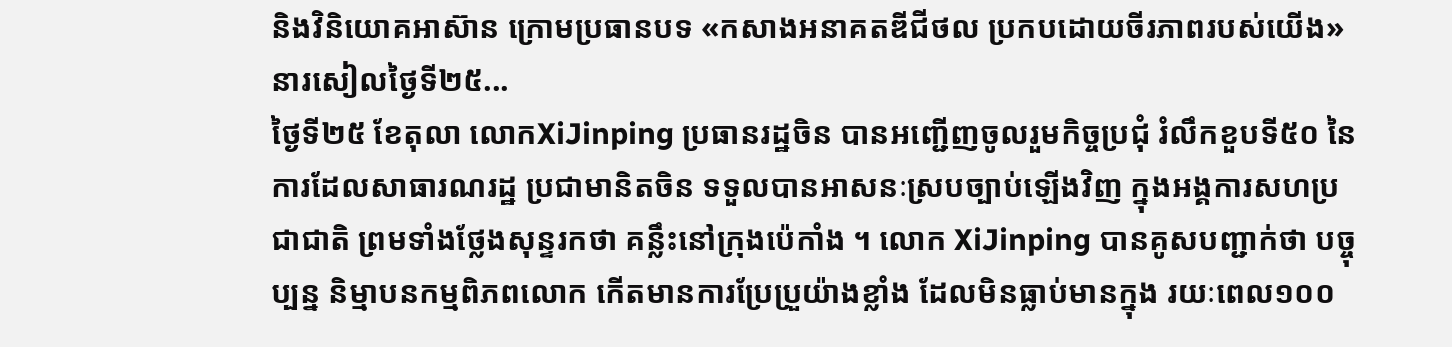និងវិនិយោគអាស៊ាន ក្រោមប្រធានបទ «កសាងអនាគតឌីជីថល ប្រកបដោយចីរភាពរបស់យើង» នារសៀលថ្ងៃទី២៥...
ថ្ងៃទី២៥ ខែតុលា លោកXiJinping ប្រធានរដ្ឋចិន បានអញ្ជើញចូលរួមកិច្ចប្រជុំ រំលឹកខួបទី៥០ នៃការដែលសាធារណរដ្ឋ ប្រជាមានិតចិន ទទួលបានអាសនៈស្របច្បាប់ឡើងវិញ ក្នុងអង្គការសហប្រជាជាតិ ព្រមទាំងថ្លែងសុន្ទរកថា គន្លឹះនៅក្រុងប៉េកាំង ។ លោក XiJinping បានគូសបញ្ជាក់ថា បច្ចុប្បន្ន និម្មាបនកម្មពិភពលោក កើតមានការប្រែប្រួយ៉ាងខ្លាំង ដែលមិនធ្លាប់មានក្នុង រយៈពេល១០០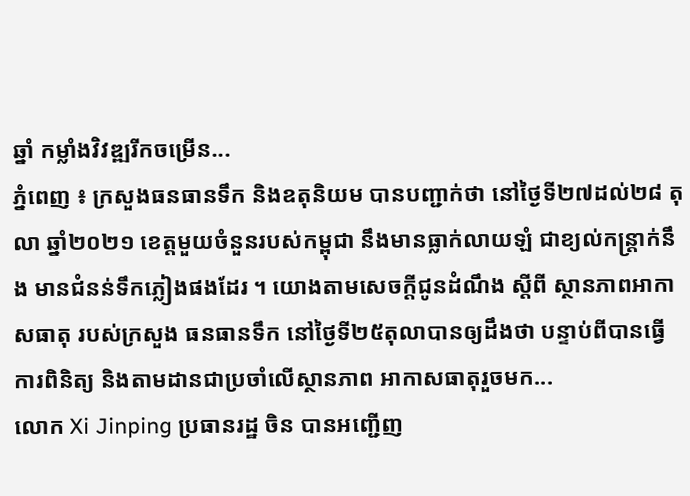ឆ្នាំ កម្លាំងវិវឌ្ឍរីកចម្រើន...
ភ្នំពេញ ៖ ក្រសួងធនធានទឹក និងឧតុនិយម បានបញ្ជាក់ថា នៅថ្ងៃទី២៧ដល់២៨ តុលា ឆ្នាំ២០២១ ខេត្តមួយចំនួនរបស់កម្ពុជា នឹងមានធ្លាក់លាយឡំ ជាខ្យល់កន្ត្រាក់នឹង មានជំនន់ទឹកភ្លៀងផងដែរ ។ យោងតាមសេចក្តីជូនដំណឹង ស្តីពី ស្ថានភាពអាកាសធាតុ របស់ក្រសួង ធនធានទឹក នៅថ្ងៃទី២៥តុលាបានឲ្យដឹងថា បន្ទាប់ពីបានធ្វើការពិនិត្យ និងតាមដានជាប្រចាំលើស្ថានភាព អាកាសធាតុរួចមក...
លោក Xi Jinping ប្រធានរដ្ឋ ចិន បានអញ្ជើញ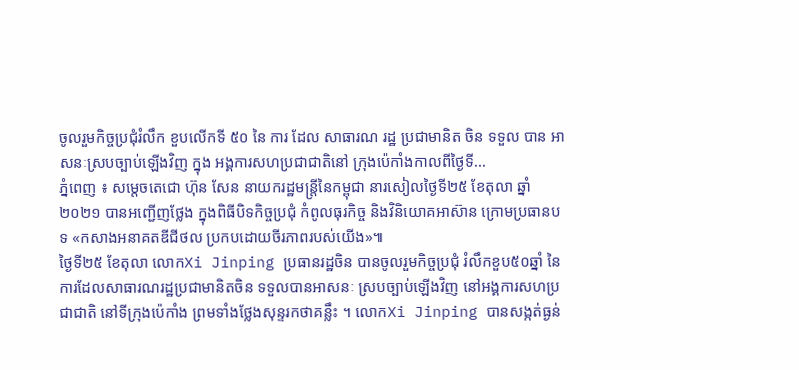ចូលរួមកិច្ចប្រជុំរំលឹក ខួបលើកទី ៥០ នៃ ការ ដែល សាធារណ រដ្ឋ ប្រជាមានិត ចិន ទទួល បាន អាសនៈស្របច្បាប់ឡើងវិញ ក្នុង អង្គការសហប្រជាជាតិនៅ ក្រុងប៉េកាំងកាលពីថ្ងៃទី...
ភ្នំពេញ ៖ សម្ដេចតេជោ ហ៊ុន សែន នាយករដ្ឋមន្ត្រីនៃកម្ពុជា នារសៀលថ្ងៃទី២៥ ខែតុលា ឆ្នាំ២០២១ បានអញ្ជើញថ្លែង ក្នុងពិធីបិទកិច្ចប្រជុំ កំពូលធុរកិច្ច និងវិនិយោគអាស៊ាន ក្រោមប្រធានបទ «កសាងអនាគតឌីជីថល ប្រកបដោយចីរភាពរបស់យើង»៕
ថ្ងៃទី២៥ ខែតុលា លោកXi Jinping ប្រធានរដ្ឋចិន បានចូលរួមកិច្ចប្រជុំ រំលឹកខួប៥០ឆ្នាំ នៃ ការដែលសាធារណរដ្ឋប្រជាមានិតចិន ទទួលបានអាសនៈ ស្របច្បាប់ឡើងវិញ នៅអង្គការសហប្រជាជាតិ នៅទីក្រុងប៉េកាំង ព្រមទាំងថ្លែងសុន្ទរកថាគន្លឹះ ។ លោកXi Jinping បានសង្កត់ធ្ងន់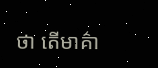ថា តើមាគ៌ា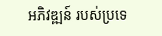អភិវឌ្ឍន៍ របស់ប្រទេ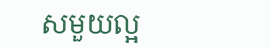សមួយល្អ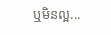ឬមិនល្អ...